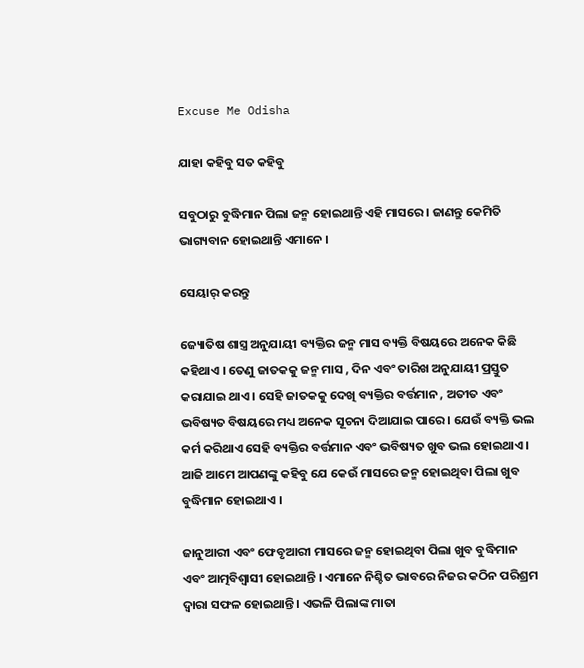Excuse Me Odisha

ଯାହା କହିବୁ ସତ କହିବୁ

ସବୁଠାରୁ ବୁଦ୍ଧିମାନ ପିଲା ଜନ୍ମ ହୋଇଥାନ୍ତି ଏହି ମାସରେ । ଜାଣନ୍ତୁ କେମିତି ଭାଗ୍ୟବାନ ହୋଇଥାନ୍ତି ଏମାନେ ।

ସେୟାର୍ କରନ୍ତୁ

ଜ୍ୟୋତିଷ ଶାସ୍ତ୍ର ଅନୁଯାୟୀ ବ୍ୟକ୍ତିର ଜନ୍ମ ମାସ ବ୍ୟକ୍ତି ବିଷୟରେ ଅନେକ କିଛି କହିଥାଏ । ତେଣୁ ଜାତକକୁ ଜନ୍ମ ମାସ , ଦିନ ଏବଂ ତାରିଖ ଅନୁଯାୟୀ ପ୍ରସ୍ତୁତ କରାଯାଇ ଥାଏ । ସେହି ଜାତକକୁ ଦେଖି ବ୍ୟକ୍ତିର ବର୍ତ୍ତମାନ , ଅତୀତ ଏବଂ ଭବିଷ୍ୟତ ବିଷୟରେ ମଧ୍ୟ ଅନେକ ସୂଚନା ଦିଆଯାଇ ପାରେ । ଯେଉଁ ବ୍ୟକ୍ତି ଭଲ କର୍ମ କରିଥାଏ ସେହି ବ୍ୟକ୍ତିର ବର୍ତ୍ତମାନ ଏବଂ ଭବିଷ୍ୟତ ଖୁବ ଭଲ ହୋଇଥାଏ । ଆଜି ଆମେ ଆପଣଙ୍କୁ କହିବୁ ଯେ କେଉଁ ମାସରେ ଜନ୍ମ ହୋଇଥିବା ପିଲା ଖୁବ ବୁଦ୍ଧିମାନ ହୋଇଥାଏ ।

ଜାନୁଆରୀ ଏବଂ ଫେବୃଆରୀ ମାସରେ ଜନ୍ମ ହୋଇଥିବା ପିଲା ଖୁବ ବୁଦ୍ଧିମାନ ଏବଂ ଆତ୍ମବିଶ୍ୱାସୀ ହୋଇଥାନ୍ତି । ଏମାନେ ନିଶ୍ଚିତ ଭାବରେ ନିଜର କଠିନ ପରିଶ୍ରମ ଦ୍ୱାରା ସଫଳ ହୋଇଥାନ୍ତି । ଏଭଳି ପିଲାଙ୍କ ମାତା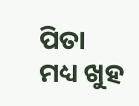ପିତା ମଧ୍ୟ ଖୁହ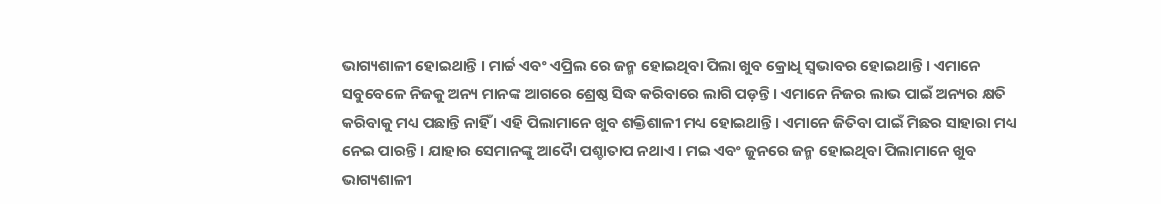ଭାଗ୍ୟଶାଳୀ ହୋଇଥାନ୍ତି । ମାର୍ଚ୍ଚ ଏବଂ ଏପ୍ରିଲ ରେ ଜନ୍ମ ହୋଇଥିବା ପିଲା ଖୁବ କ୍ରୋଧି ସ୍ୱଭାବର ହୋଇଥାନ୍ତି । ଏମାନେ ସବୁବେଳେ ନିଜକୁ ଅନ୍ୟ ମାନଙ୍କ ଆଗରେ ଶ୍ରେଷ୍ଠ ସିଦ୍ଧ କରିବାରେ ଲାଗି ପଡ଼ନ୍ତି । ଏମାନେ ନିଜର ଲାଭ ପାଇଁ ଅନ୍ୟର କ୍ଷତି କରିବାକୁ ମଧ୍ୟ ପଛାନ୍ତି ନାହିଁ । ଏହି ପିଲାମାନେ ଖୁବ ଶକ୍ତିଶାଳୀ ମଧ୍ୟ ହୋଇଥାନ୍ତି । ଏମାନେ ଜିତିବା ପାଇଁ ମିଛର ସାହାରା ମଧ୍ୟ ନେଇ ପାରନ୍ତି । ଯାହାର ସେମାନଙ୍କୁ ଆଦୋୖ ପଶ୍ଚାତାପ ନଥାଏ । ମଇ ଏବଂ ଜୁନରେ ଜନ୍ମ ହୋଇଥିବା ପିଲାମାନେ ଖୁବ ଭାଗ୍ୟଶାଳୀ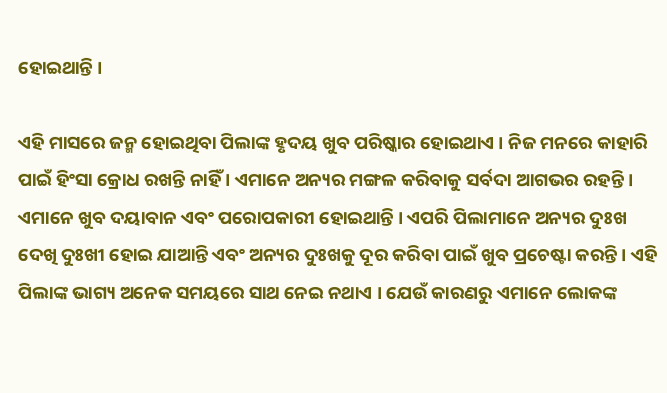ହୋଇଥାନ୍ତି ।

ଏହି ମାସରେ ଜନ୍ମ ହୋଇଥିବା ପିଲାଙ୍କ ହୃଦୟ ଖୁବ ପରିଷ୍କାର ହୋଇଥାଏ । ନିଜ ମନରେ କାହାରି ପାଇଁ ହିଂସା କ୍ରୋଧ ରଖନ୍ତି ନାହିଁ । ଏମାନେ ଅନ୍ୟର ମଙ୍ଗଳ କରିବାକୁ ସର୍ବଦା ଆଗଭର ରହନ୍ତି । ଏମାନେ ଖୁବ ଦୟାବାନ ଏବଂ ପରୋପକାରୀ ହୋଇଥାନ୍ତି । ଏପରି ପିଲାମାନେ ଅନ୍ୟର ଦୁଃଖ ଦେଖି ଦୁଃଖୀ ହୋଇ ଯାଆନ୍ତି ଏବଂ ଅନ୍ୟର ଦୁଃଖକୁ ଦୂର କରିବା ପାଇଁ ଖୁବ ପ୍ରଚେଷ୍ଟା କରନ୍ତି । ଏହି ପିଲାଙ୍କ ଭାଗ୍ୟ ଅନେକ ସମୟରେ ସାଥ ନେଇ ନଥାଏ । ଯେଉଁ କାରଣରୁ ଏମାନେ ଲୋକଙ୍କ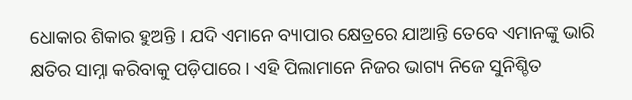ଧୋକାର ଶିକାର ହୁଅନ୍ତି । ଯଦି ଏମାନେ ବ୍ୟାପାର କ୍ଷେତ୍ରରେ ଯାଆନ୍ତି ତେବେ ଏମାନଙ୍କୁ ଭାରି କ୍ଷତିର ସାମ୍ନା କରିବାକୁ ପଡ଼ିପାରେ । ଏହି ପିଲାମାନେ ନିଜର ଭାଗ୍ୟ ନିଜେ ସୁନିଶ୍ଚିତ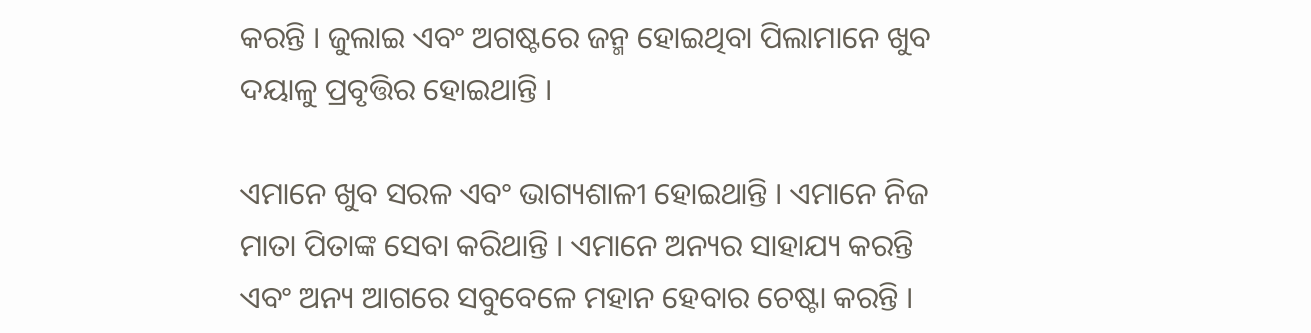କରନ୍ତି । ଜୁଲାଇ ଏବଂ ଅଗଷ୍ଟରେ ଜନ୍ମ ହୋଇଥିବା ପିଲାମାନେ ଖୁବ ଦୟାଳୁ ପ୍ରବୃତ୍ତିର ହୋଇଥାନ୍ତି ।

ଏମାନେ ଖୁବ ସରଳ ଏବଂ ଭାଗ୍ୟଶାଳୀ ହୋଇଥାନ୍ତି । ଏମାନେ ନିଜ ମାତା ପିତାଙ୍କ ସେବା କରିଥାନ୍ତି । ଏମାନେ ଅନ୍ୟର ସାହାଯ୍ୟ କରନ୍ତି ଏବଂ ଅନ୍ୟ ଆଗରେ ସବୁବେଳେ ମହାନ ହେବାର ଚେଷ୍ଟା କରନ୍ତି ।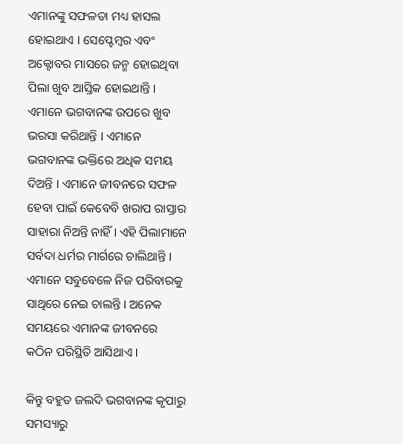ଏମାନଙ୍କୁ ସଫଳତା ମଧ୍ୟ ହାସଲ ହୋଇଥାଏ । ସେପ୍ଟେମ୍ବର ଏବଂ ଅକ୍ଟୋବର ମାସରେ ଜନ୍ମ ହୋଇଥିବା ପିଲା ଖୁବ ଆସ୍ତିକ ହୋଇଥାନ୍ତି । ଏମାନେ ଭଗବାନଙ୍କ ଉପରେ ଖୁବ ଭରସା କରିଥାନ୍ତି । ଏମାନେ ଭଗବାନଙ୍କ ଭକ୍ତିରେ ଅଧିକ ସମୟ ଦିଅନ୍ତି । ଏମାନେ ଜୀବନରେ ସଫଳ ହେବା ପାଇଁ କେବେବି ଖରାପ ରାସ୍ତାର ସାହାରା ନିଅନ୍ତି ନାହିଁ । ଏହି ପିଲାମାନେ ସର୍ବଦା ଧର୍ମର ମାର୍ଗରେ ଚାଲିଥାନ୍ତି । ଏମାନେ ସବୁବେଳେ ନିଜ ପରିବାରକୁ ସାଥିରେ ନେଇ ଚାଲନ୍ତି । ଅନେକ ସମୟରେ ଏମାନଙ୍କ ଜୀବନରେ କଠିନ ପରିସ୍ଥିତି ଆସିଥାଏ ।

କିନ୍ତୁ ବହୁତ ଜଲଦି ଭଗବାନଙ୍କ କୃପାରୁ ସମସ୍ୟାରୁ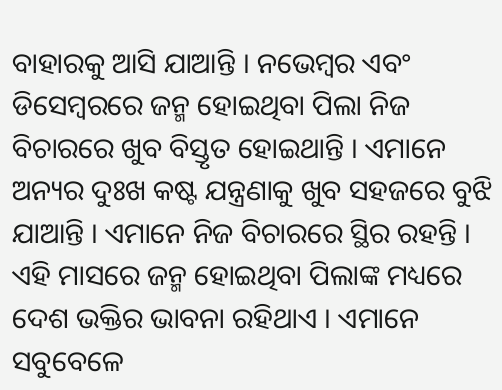ବାହାରକୁ ଆସି ଯାଆନ୍ତି । ନଭେମ୍ବର ଏବଂ ଡିସେମ୍ବରରେ ଜନ୍ମ ହୋଇଥିବା ପିଲା ନିଜ ବିଚାରରେ ଖୁବ ବିସ୍ତୃତ ହୋଇଥାନ୍ତି । ଏମାନେ ଅନ୍ୟର ଦୁଃଖ କଷ୍ଟ ଯନ୍ତ୍ରଣାକୁ ଖୁବ ସହଜରେ ବୁଝି ଯାଆନ୍ତି । ଏମାନେ ନିଜ ବିଚାରରେ ସ୍ଥିର ରହନ୍ତି । ଏହି ମାସରେ ଜନ୍ମ ହୋଇଥିବା ପିଲାଙ୍କ ମଧ୍ୟରେ ଦେଶ ଭକ୍ତିର ଭାବନା ରହିଥାଏ । ଏମାନେ ସବୁବେଳେ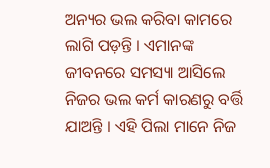ଅନ୍ୟର ଭଲ କରିବା କାମରେ ଲାଗି ପଡ଼ନ୍ତି । ଏମାନଙ୍କ ଜୀବନରେ ସମସ୍ୟା ଆସିଲେ ନିଜର ଭଲ କର୍ମ କାରଣରୁ ବର୍ତ୍ତି ଯାଅନ୍ତି । ଏହି ପିଲା ମାନେ ନିଜ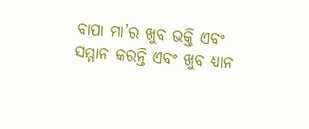ବାପା ମା’ର ଖୁବ ଭକ୍ତି ଏବଂ ସମ୍ମାନ କରନ୍ତି ଏବଂ ଖୁବ ଧ୍ୟାନ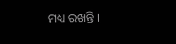ମଧ୍ୟ ରଖନ୍ତି ।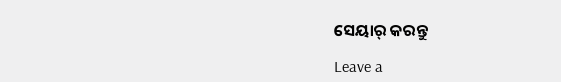ସେୟାର୍ କରନ୍ତୁ

Leave a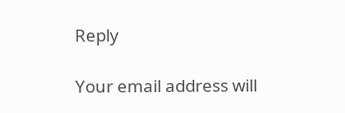Reply

Your email address will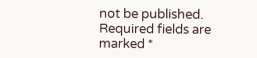not be published. Required fields are marked *